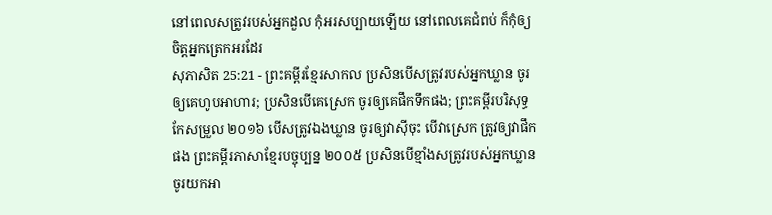នៅពេលសត្រូវរបស់អ្នកដួល កុំអរសប្បាយឡើយ នៅពេលគេជំពប់ ក៏កុំឲ្យចិត្តអ្នកត្រេកអរដែរ
សុភាសិត 25:21 - ព្រះគម្ពីរខ្មែរសាកល ប្រសិនបើសត្រូវរបស់អ្នកឃ្លាន ចូរឲ្យគេហូបអាហារ; ប្រសិនបើគេស្រេក ចូរឲ្យគេផឹកទឹកផង; ព្រះគម្ពីរបរិសុទ្ធកែសម្រួល ២០១៦ បើសត្រូវឯងឃ្លាន ចូរឲ្យវាស៊ីចុះ បើវាស្រេក ត្រូវឲ្យវាផឹកផង ព្រះគម្ពីរភាសាខ្មែរបច្ចុប្បន្ន ២០០៥ ប្រសិនបើខ្មាំងសត្រូវរបស់អ្នកឃ្លាន ចូរយកអា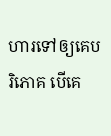ហារទៅឲ្យគេបរិភោគ បើគេ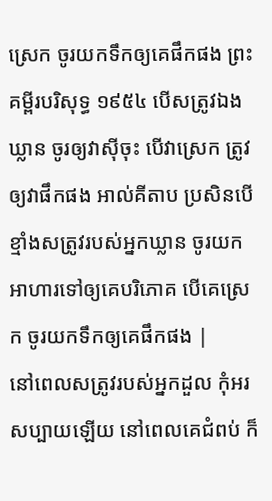ស្រេក ចូរយកទឹកឲ្យគេផឹកផង ព្រះគម្ពីរបរិសុទ្ធ ១៩៥៤ បើសត្រូវឯងឃ្លាន ចូរឲ្យវាស៊ីចុះ បើវាស្រេក ត្រូវឲ្យវាផឹកផង អាល់គីតាប ប្រសិនបើខ្មាំងសត្រូវរបស់អ្នកឃ្លាន ចូរយកអាហារទៅឲ្យគេបរិភោគ បើគេស្រេក ចូរយកទឹកឲ្យគេផឹកផង |
នៅពេលសត្រូវរបស់អ្នកដួល កុំអរសប្បាយឡើយ នៅពេលគេជំពប់ ក៏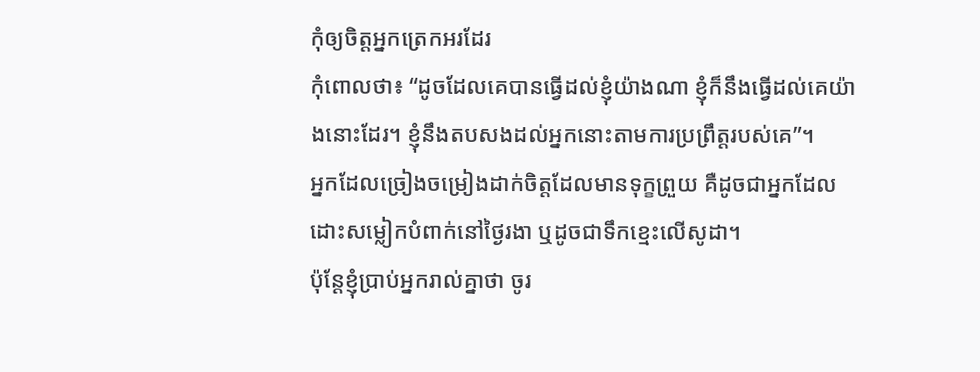កុំឲ្យចិត្តអ្នកត្រេកអរដែរ
កុំពោលថា៖ “ដូចដែលគេបានធ្វើដល់ខ្ញុំយ៉ាងណា ខ្ញុំក៏នឹងធ្វើដល់គេយ៉ាងនោះដែរ។ ខ្ញុំនឹងតបសងដល់អ្នកនោះតាមការប្រព្រឹត្តរបស់គេ”។
អ្នកដែលច្រៀងចម្រៀងដាក់ចិត្តដែលមានទុក្ខព្រួយ គឺដូចជាអ្នកដែលដោះសម្លៀកបំពាក់នៅថ្ងៃរងា ឬដូចជាទឹកខ្មេះលើសូដា។
ប៉ុន្តែខ្ញុំប្រាប់អ្នករាល់គ្នាថា ចូរ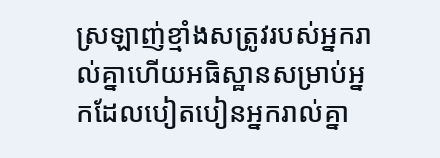ស្រឡាញ់ខ្មាំងសត្រូវរបស់អ្នករាល់គ្នាហើយអធិស្ឋានសម្រាប់អ្នកដែលបៀតបៀនអ្នករាល់គ្នា